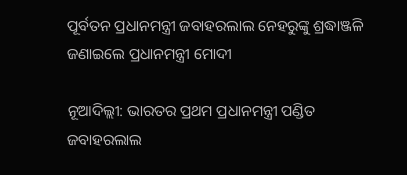ପୂର୍ବତନ ପ୍ରଧାନମନ୍ତ୍ରୀ ଜବାହରଲାଲ ନେହରୁଙ୍କୁ ଶ୍ରଦ୍ଧାଞ୍ଜଳି ଜଣାଇଲେ ପ୍ରଧାନମନ୍ତ୍ରୀ ମୋଦୀ

ନୂଆଦିଲ୍ଲୀ: ଭାରତର ପ୍ରଥମ ପ୍ରଧାନମନ୍ତ୍ରୀ ପଣ୍ଡିତ ଜବାହରଲାଲ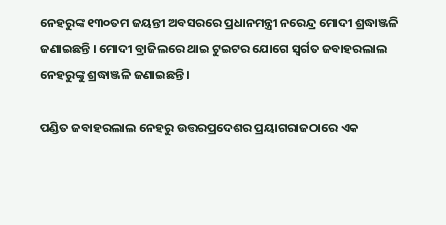ନେହରୁଙ୍କ ୧୩୦ତମ ଜୟନ୍ତୀ ଅବସରରେ ପ୍ରଧାନମନ୍ତ୍ରୀ ନରେନ୍ଦ୍ର ମୋଦୀ ଶ୍ରଦ୍ଧାଞ୍ଜଳି ଜଣାଇଛନ୍ତି । ମୋଦୀ ବ୍ରାଜିଲରେ ଥାଇ ଟୁଇଟର ଯୋଗେ ସ୍ୱର୍ଗତ ଜବାହରଲାଲ ନେହରୁଙ୍କୁ ଶ୍ରଦ୍ଧାଞ୍ଜଳି ଜଣାଇଛନ୍ତି ।

ପଣ୍ଡିତ ଜବାହରଲାଲ ନେହରୁ ଉତ୍ତରପ୍ରଦେଶର ପ୍ରୟାଗରାଜଠାରେ ଏକ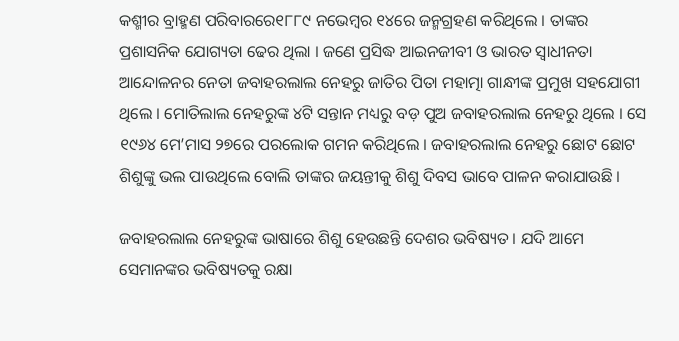କଶ୍ମୀର ବ୍ରାହ୍ମଣ ପରିବାରରେ୧୮୮୯ ନଭେମ୍ବର ୧୪ରେ ଜନ୍ମଗ୍ରହଣ କରିଥିଲେ । ତାଙ୍କର ପ୍ରଶାସନିକ ଯୋଗ୍ୟତା ଢେର ଥିଲା । ଜଣେ ପ୍ରସିଦ୍ଧ ଆଇନଜୀବୀ ଓ ଭାରତ ସ୍ୱାଧୀନତା ଆନ୍ଦୋଳନର ନେତା ଜବାହରଲାଲ ନେହରୁ ଜାତିର ପିତା ମହାତ୍ମା ଗାନ୍ଧୀଙ୍କ ପ୍ରମୁଖ ସହଯୋଗୀ ଥିଲେ । ମୋତିଲାଲ ନେହରୁଙ୍କ ୪ଟି ସନ୍ତାନ ମଧ୍ୟରୁ ବଡ଼ ପୁଅ ଜବାହରଲାଲ ନେହରୁ ଥିଲେ । ସେ ୧୯୬୪ ମେ’ମାସ ୨୭ରେ ପରଲୋକ ଗମନ କରିଥିଲେ । ଜବାହରଲାଲ ନେହରୁ ଛୋଟ ଛୋଟ ଶିଶୁଙ୍କୁ ଭଲ ପାଉଥିଲେ ବୋଲି ତାଙ୍କର ଜୟନ୍ତୀକୁ ଶିଶୁ ଦିବସ ଭାବେ ପାଳନ କରାଯାଉଛି ।

ଜବାହରଲାଲ ନେହରୁଙ୍କ ଭାଷାରେ ଶିଶୁ ହେଉଛନ୍ତି ଦେଶର ଭବିଷ୍ୟତ । ଯଦି ଆମେ ସେମାନଙ୍କର ଭବିଷ୍ୟତକୁ ରକ୍ଷା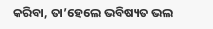କରିବା, ତା’ହେଲେ ଭବିଷ୍ୟତ ଭଲ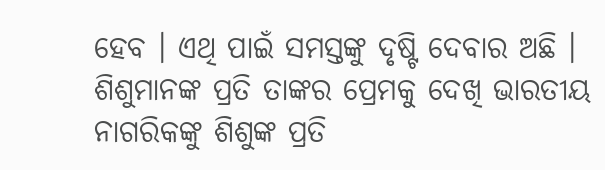ହେବ । ଏଥି ପାଇଁ ସମସ୍ତଙ୍କୁ ଦୃଷ୍ଟି ଦେବାର ଅଛି । ଶିଶୁମାନଙ୍କ ପ୍ରତି ତାଙ୍କର ପ୍ରେମକୁ ଦେଖି ଭାରତୀୟ ନାଗରିକଙ୍କୁ ଶିଶୁଙ୍କ ପ୍ରତି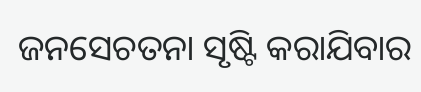ଜନସେଚତନା ସୃଷ୍ଟି କରାଯିବାର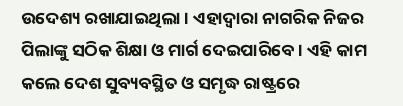ଉଦେଶ୍ୟ ରଖାଯାଇଥିଲା । ଏହାଦ୍ୱାରା ନାଗରିକ ନିଜର ପିଲାଙ୍କୁ ସଠିକ ଶିକ୍ଷା ଓ ମାର୍ଗ ଦେଇପାରିବେ । ଏହି କାମ କଲେ ଦେଶ ସୁବ୍ୟବସ୍ଥିତ ଓ ସମୃଦ୍ଧ ରାଷ୍ଟ୍ରରେ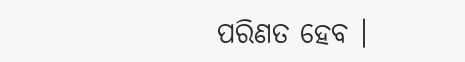ପରିଣତ ହେବ ।